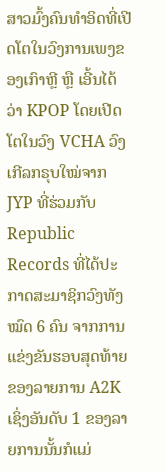ສາວມົ້ງຄົນທຳອິດທີ່ເປີດໂຕໃນວົງການເພງຂອງເກົາຫຼີ ຫຼື ເອີ້ນໄດ້ວ່າ KPOP ໂດຍເປີດໂຕໃນວົງ VCHA ວົງເກີລກຣຸບໃໝ່ຈາກ JYP ທີ່ຮ່ວມກັບ Republic Records ທີ່ໄດ້ປະກາດສະມາຊິກວົງທັງໝົດ 6 ຄົນ ຈາກການແຂ່ງຂັນຮອບສຸດທ້າຍຂອງລາຍການ A2K ເຊິ່ງອັນດັບ 1 ຂອງລາຍການນັ້ນກໍແມ່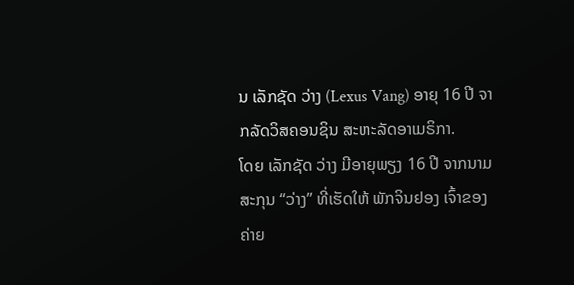ນ ເລັກຊັດ ວ່າງ (Lexus Vang) ອາຍຸ 16 ປີ ຈາກລັດວິສຄອນຊິນ ສະຫະລັດອາເມຣິກາ.
ໂດຍ ເລັກຊັດ ວ່າງ ມີອາຍຸພຽງ 16 ປີ ຈາກນາມສະກຸນ “ວ່າງ” ທີ່ເຮັດໃຫ້ ພັກຈິນຢອງ ເຈົ້າຂອງຄ່າຍ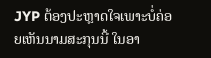JYP ຕ້ອງປະຫຼາດໃຈເພາະບໍ່ຄ່ອຍເຫັນນາມສະກຸນນີ້ ໃນອາ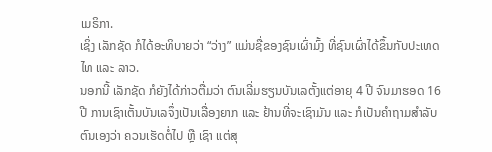ເມຣິກາ.
ເຊິ່ງ ເລັກຊັດ ກໍໄດ້ອະທິບາຍວ່າ “ວ່າງ” ແມ່ນຊື່ຂອງຊົນເຜົ່າມົ້ງ ທີ່ຊົນເຜົ່າໄດ້ຂຶ້ນກັບປະເທດໄທ ແລະ ລາວ.
ນອກນີ້ ເລັກຊັດ ກໍຍັງໄດ້ກ່າວຕື່ມວ່າ ຕົນເລີ່ມຮຽນບັນເລຕັ້ງແຕ່ອາຍຸ 4 ປີ ຈົນມາຮອດ 16 ປີ ການເຊົາເຕັ້ນບັນເລຈຶ່ງເປັນເລື່ອງຍາກ ແລະ ຢ້ານທີ່ຈະເຊົາມັນ ແລະ ກໍເປັນຄຳຖາມສຳລັບຕົນເອງວ່າ ຄວນເຮັດຕໍ່ໄປ ຫຼື ເຊົາ ແຕ່ສຸ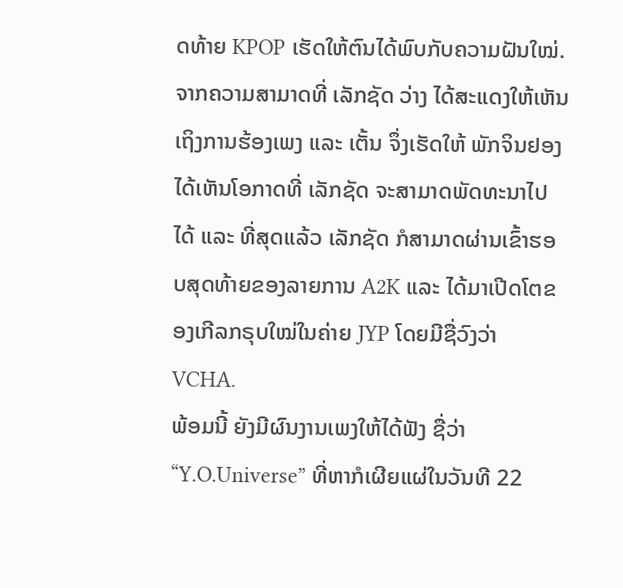ດທ້າຍ KPOP ເຮັດໃຫ້ຕົນໄດ້ພົບກັບຄວາມຝັນໃໝ່.
ຈາກຄວາມສາມາດທີ່ ເລັກຊັດ ວ່າງ ໄດ້ສະແດງໃຫ້ເຫັນເຖິງການຮ້ອງເພງ ແລະ ເຕັ້ນ ຈຶ່ງເຮັດໃຫ້ ພັກຈິນຢອງ ໄດ້ເຫັນໂອກາດທີ່ ເລັກຊັດ ຈະສາມາດພັດທະນາໄປໄດ້ ແລະ ທີ່ສຸດແລ້ວ ເລັກຊັດ ກໍສາມາດຜ່ານເຂົ້າຮອບສຸດທ້າຍຂອງລາຍການ A2K ແລະ ໄດ້ມາເປີດໂຕຂອງເກີລກຣຸບໃໝ່ໃນຄ່າຍ JYP ໂດຍມີຊື່ວົງວ່າ VCHA.
ພ້ອມນີ້ ຍັງມີຜົນງານເພງໃຫ້ໄດ້ຟັງ ຊື່ວ່າ “Y.O.Universe” ທີ່ຫາກໍເຜີຍແຜ່ໃນວັນທີ 22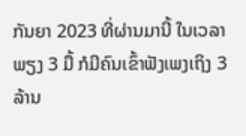ກັນຍາ 2023 ທີ່ຜ່ານມານີ້ ໃນເວລາພຽງ 3 ມື້ ກໍມີຄົນເຂົ້າຟັງເພງເຖິງ 3 ລ້ານ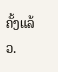ຄັ້ງແລ້ວ.